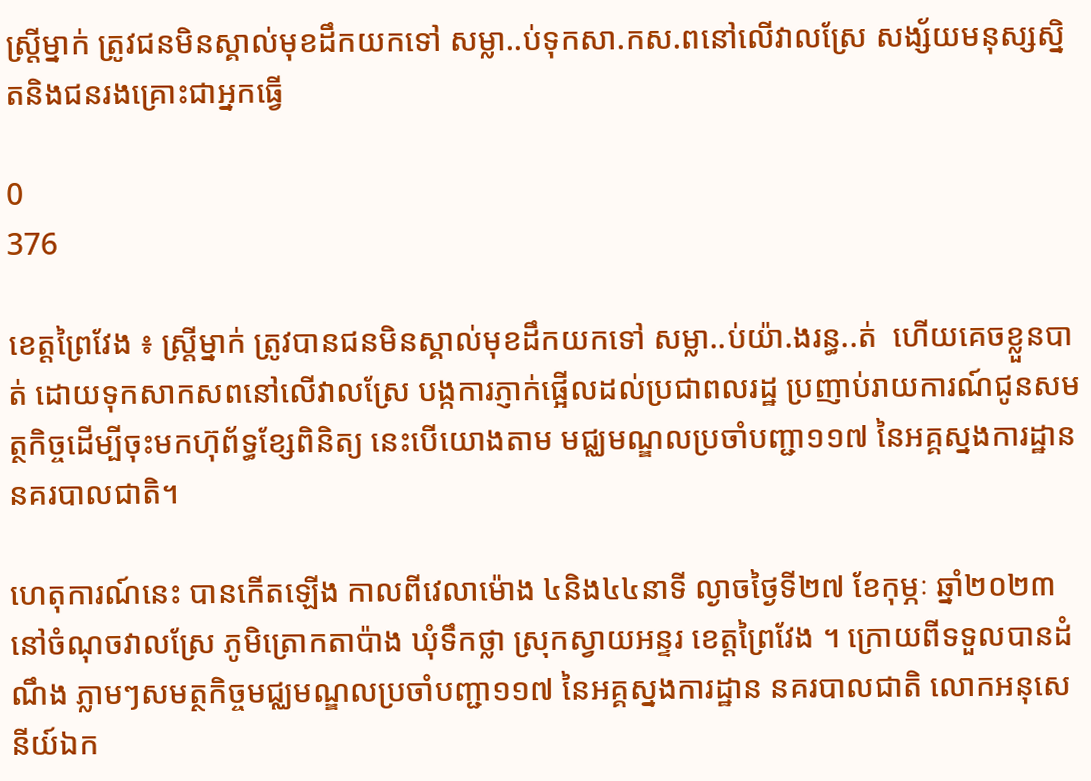ស្ត្រីម្នាក់ ត្រូវជនមិនស្គាល់មុខដឹកយកទៅ សម្លា..ប់ទុកសា.កស.ពនៅលើវាលស្រែ សង្ស័យមនុស្សស្និតនិងជនរងគ្រោះជាអ្នកធ្វើ

0
376

ខេត្តព្រៃវែង ៖ ស្ត្រីម្នាក់ ត្រូវបានជនមិនស្គាល់មុខដឹកយកទៅ សម្លា..ប់យ៉ា.ងរន្ធ..ត់  ហើយគេចខ្លួនបាត់ ដោយទុកសាកសពនៅលើវាលស្រែ បង្កការភ្ញាក់ផ្អើលដល់ប្រជាពលរដ្ឋ ប្រញាប់រាយការណ៍ជូនសមត្ថកិច្ចដើម្បីចុះមកហ៊ុព័ទ្ធខ្សែពិនិត្យ នេះបើយោងតាម មជ្ឈមណ្ឌលប្រចាំបញ្ជា១១៧ នៃអគ្គស្នងការដ្ឋាន នគរបាលជាតិ។

ហេតុការណ៍នេះ បានកើតឡើង កាលពីវេលាម៉ោង ៤និង៤៤នាទី ល្ងាចថ្ងៃទី២៧ ខែកុម្ភៈ ឆ្នាំ២០២៣ នៅចំណុចវាលស្រែ ភូមិត្រោកតាប៉ាង ឃុំទឹកថ្លា ស្រុកស្វាយអន្ទរ ខេត្តព្រៃវែង ។ ក្រោយពីទទួលបានដំណឹង ភ្លាមៗសមត្ថកិច្ចមជ្ឈមណ្ឌលប្រចាំបញ្ជា១១៧ នៃអគ្គស្នងការដ្ឋាន នគរបាលជាតិ លោកអនុសេនីយ៍ឯក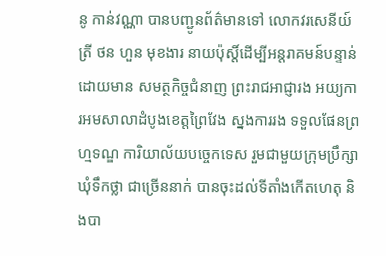នូ កាន់វណ្ណា បានបញ្ជូនព័ត៌មានទៅ លោកវរសេនីយ៍ត្រី ថន ហួន មុខងារ នាយប៉ុស្តិ៍ដើម្បីអន្តរាគមន៍បន្ទាន់ ដោយមាន សមត្ថកិច្ចជំនាញ ព្រះរាជអាជ្ញារង អយ្យការអមសាលាដំបូងខេត្តព្រៃវែង ស្នងការរង ទទួលផែនព្រហ្មទណ្ឌ ការិយាល័យបច្ចេកទេស រួមជាមួយក្រុមប្រឹក្សាឃុំទឹកថ្លា ជាច្រើននាក់ បានចុះដល់ទីតាំងកើតហេតុ និងបា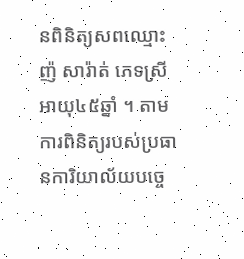នពិនិត្យសពឈ្មោះ ញ៉ សារ៉ាត់ ភេទស្រី អាយុ៤៥ឆ្នាំ ។ តាមការពិនិត្យរបស់ប្រធានការិយាល័យបច្ចេ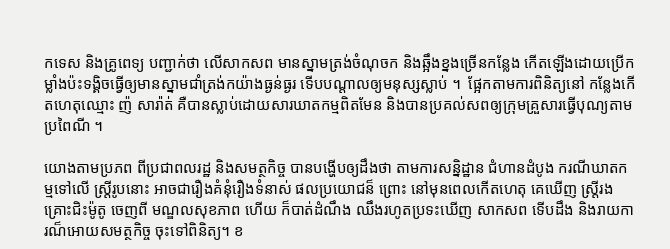កទេស និងគ្រូពេទ្យ បញ្ជាក់ថា លើសាកសព មានស្នាមត្រង់ចំណុចក និងឆ្អឹងខ្នងច្រើនកន្លែង កើតឡើងដោយប្រើកម្លាំងប៉ះទង្គិចធ្វើឲ្យមានស្នាមជាំត្រង់កយ៉ាងធ្ងន់ធ្ងរ ទើបបណ្តាលឲ្យមនុស្សស្លាប់ ។  ផ្អែកតាមការពិនិត្យនៅ កន្លែងកើតហេតុឈ្មោះ ញ៉ សារ៉ាត់ គឺបានស្លាប់ដោយសារឃាតកម្មពិតមែន និងបានប្រគល់សពឲ្យក្រុមគ្រួសារធ្វើបុណ្យតាមប្រពៃណី ។

យោងតាមប្រភព ពីប្រជាពលរដ្ឋ និងសមត្ថកិច្ច បានបង្ហើបឲ្យដឹងថា តាមការសន្និដ្ឋាន ជំហានដំបូង ករណីឃាតកម្មទៅលើ ស្ត្រីរូបនោះ អាចជារឿងគំនុំរឿងទំនាស់ ផលប្រយោជន៏ ព្រោះ នៅមុនពេលកើតហេតុ គេឃើញ ស្ត្រីរងគ្រោះជិះម៉ូតូ ចេញពី មណ្ឌលសុខភាព ហើយ ក៏បាត់ដំណឹង ឈឹងរហូតប្រទះឃើញ សាកសព ទើបដឹង និងរាយការណ៏អោយសមត្ថកិច្ច ចុះទៅពិនិត្យ។ ខ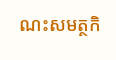ណះសមត្ថកិ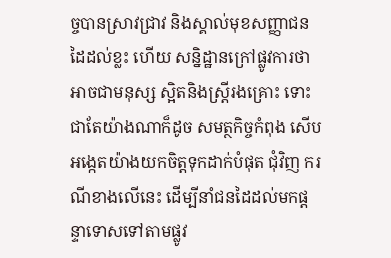ច្ចបានស្រាវជ្រាវ និងស្គាល់មុខសញ្ញាជនដៃដល់ខ្លះ ហើយ សន្និដ្ឋានក្រៅផ្លូវការថា អាចជាមនុស្ស ស្អិតនិងស្ត្រីរងគ្រោះ ទោះជាតែយ៉ាងណាក៏ដូច សមត្ថកិច្ចកំពុង សើបអង្កេតយ៉ាងយកចិត្តទុកដាក់បំផុត ជុំវិញ ករណីខាងលើនេះ ដើម្បីនាំជនដៃដល់មកផ្តន្ទាទោសទៅតាមផ្លូវ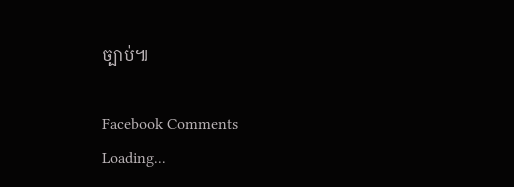ច្បាប់៕

Facebook Comments
Loading...